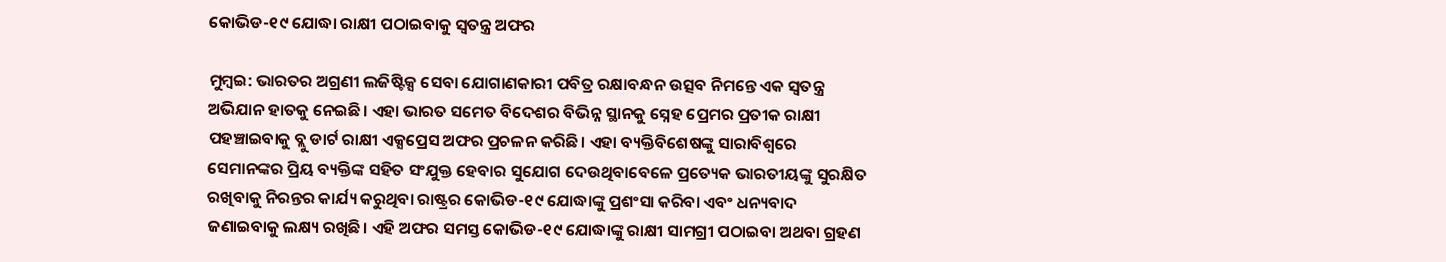କୋଭିଡ-୧୯ ଯୋଦ୍ଧା ରାକ୍ଷୀ ପଠାଇବାକୁ ସ୍ୱତନ୍ତ୍ର ଅଫର

ମୁମ୍ବଇ: ଭାରତର ଅଗ୍ରଣୀ ଲଜିଷ୍ଟିକ୍ସ ସେବା ଯୋଗାଣକାରୀ ପବିତ୍ର ରକ୍ଷାବନ୍ଧନ ଉତ୍ସବ ନିମନ୍ତେ ଏକ ସ୍ୱତନ୍ତ୍ର ଅଭିଯାନ ହାତକୁ ନେଇଛି। ଏହା ଭାରତ ସମେତ ବିଦେଶର ବିଭିନ୍ନ ସ୍ଥାନକୁ ସ୍ନେହ ପ୍ରେମର ପ୍ରତୀକ ରାକ୍ଷୀ ପହଞ୍ଚାଇବାକୁ ବ୍ଲୁ ଡାର୍ଟ ରାକ୍ଷୀ ଏକ୍ସପ୍ରେସ ଅଫର ପ୍ରଚଳନ କରିଛି। ଏହା ବ୍ୟକ୍ତିବିଶେଷଙ୍କୁ ସାରାବିଶ୍ୱରେ ସେମାନଙ୍କର ପ୍ରିୟ ବ୍ୟକ୍ତିଙ୍କ ସହିତ ସଂଯୁକ୍ତ ହେବାର ସୁଯୋଗ ଦେଉଥିବାବେଳେ ପ୍ରତ୍ୟେକ ଭାରତୀୟଙ୍କୁ ସୁରକ୍ଷିତ ରଖିବାକୁ ନିରନ୍ତର କାର୍ଯ୍ୟ କରୁଥିବା ରାଷ୍ଟ୍ରର କୋଭିଡ-୧୯ ଯୋଦ୍ଧାଙ୍କୁ ପ୍ରଶଂସା କରିବା ଏବଂ ଧନ୍ୟବାଦ ଜଣାଇବାକୁ ଲକ୍ଷ୍ୟ ରଖିଛି। ଏହି ଅଫର ସମସ୍ତ କୋଭିଡ-୧୯ ଯୋଦ୍ଧାଙ୍କୁ ରାକ୍ଷୀ ସାମଗ୍ରୀ ପଠାଇବା ଅଥବା ଗ୍ରହଣ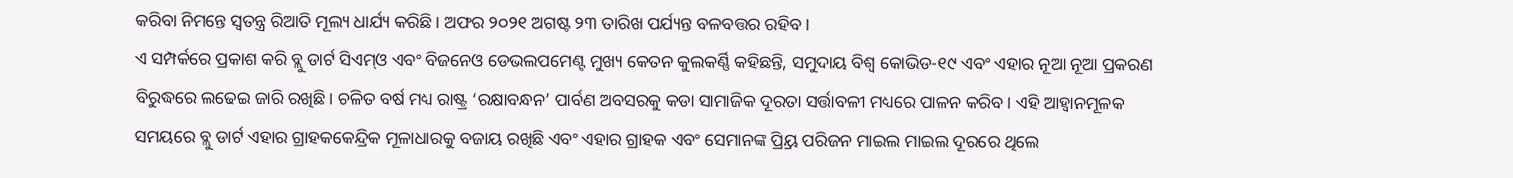କରିବା ନିମନ୍ତେ ସ୍ୱତନ୍ତ୍ର ରିଆତି ମୂଲ୍ୟ ଧାର୍ଯ୍ୟ କରିଛି। ଅଫର ୨୦୨୧ ଅଗଷ୍ଟ ୨୩ ତାରିଖ ପର୍ଯ୍ୟନ୍ତ ବଳବତ୍ତର ରହିବ।
ଏ ସମ୍ପର୍କରେ ପ୍ରକାଶ କରି ବ୍ଲୁ ଡାର୍ଟ ସିଏମ୍‍ଓ ଏବଂ ବିଜନେଓ ଡେଭଲପମେଣ୍ଟ ମୁଖ୍ୟ କେତନ କୁଲକର୍ଣ୍ଣି କହିଛନ୍ତି, ସମୁଦାୟ ବିଶ୍ୱ କୋଭିଡ-୧୯ ଏବଂ ଏହାର ନୂଆ ନୂଆ ପ୍ରକରଣ ବିରୁଦ୍ଧରେ ଲଢେଇ ଜାରି ରଖିଛି। ଚଳିତ ବର୍ଷ ମଧ୍ୟ ରାଷ୍ଟ୍ର ‘ରକ୍ଷାବନ୍ଧନ’ ପାର୍ବଣ ଅବସରକୁ କଡା ସାମାଜିକ ଦୂରତା ସର୍ତ୍ତାବଳୀ ମଧ୍ୟରେ ପାଳନ କରିବ। ଏହି ଆହ୍ୱାନମୂଳକ ସମୟରେ ବ୍ଲୁ ଡାର୍ଟ ଏହାର ଗ୍ରାହକକେନ୍ଦ୍ରିକ ମୂଳାଧାରକୁ ବଜାୟ ରଖିଛି ଏବଂ ଏହାର ଗ୍ରାହକ ଏବଂ ସେମାନଙ୍କ ପ୍ର୍ରିୟ ପରିଜନ ମାଇଲ ମାଇଲ ଦୂରରେ ଥିଲେ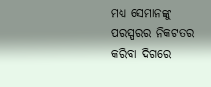ମଧ୍ୟ ସେମାନଙ୍କୁ ପରସ୍ପରର ନିକଟତର କରିବା ଦିଗରେ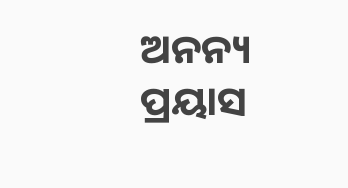ଅନନ୍ୟ ପ୍ରୟାସ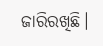ଜାରିରଖିଛି।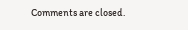Comments are closed.